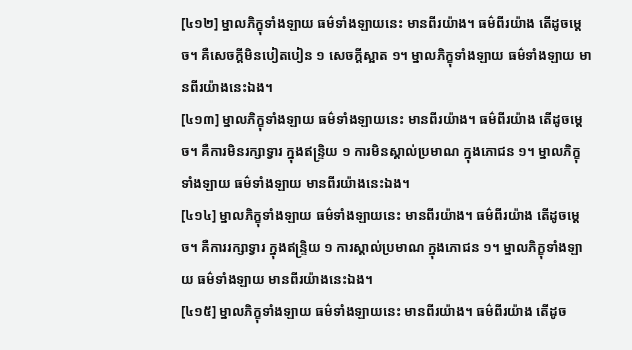[៤១២] ម្នាលភិក្ខុទាំងឡាយ ធម៌ទាំងឡាយនេះ មានពីរយ៉ាង។ ធម៌ពីរយ៉ាង តើដូចម្តេច។ គឺសេចក្តីមិនបៀតបៀន ១ សេចក្តីស្អាត ១។ ម្នាលភិក្ខុទាំងឡាយ ធម៌ទាំងឡាយ មានពីរយ៉ាងនេះឯង។
[៤១៣] ម្នាលភិក្ខុទាំងឡាយ ធម៌ទាំងឡាយនេះ មានពីរយ៉ាង។ ធម៌ពីរយ៉ាង តើដូចម្តេច។ គឺការមិនរក្សាទ្វារ ក្នុងឥន្ទ្រិយ ១ ការមិនស្គាល់ប្រមាណ ក្នុងភោជន ១។ ម្នាលភិក្ខុទាំងឡាយ ធម៌ទាំងឡាយ មានពីរយ៉ាងនេះឯង។
[៤១៤] ម្នាលភិក្ខុទាំងឡាយ ធម៌ទាំងឡាយនេះ មានពីរយ៉ាង។ ធម៌ពីរយ៉ាង តើដូចម្តេច។ គឺការរក្សាទ្វារ ក្នុងឥន្រ្ទិយ ១ ការស្គាល់ប្រមាណ ក្នុងភោជន ១។ ម្នាលភិក្ខុទាំងឡាយ ធម៌ទាំងឡាយ មានពីរយ៉ាងនេះឯង។
[៤១៥] ម្នាលភិក្ខុទាំងឡាយ ធម៌ទាំងឡាយនេះ មានពីរយ៉ាង។ ធម៌ពីរយ៉ាង តើដូច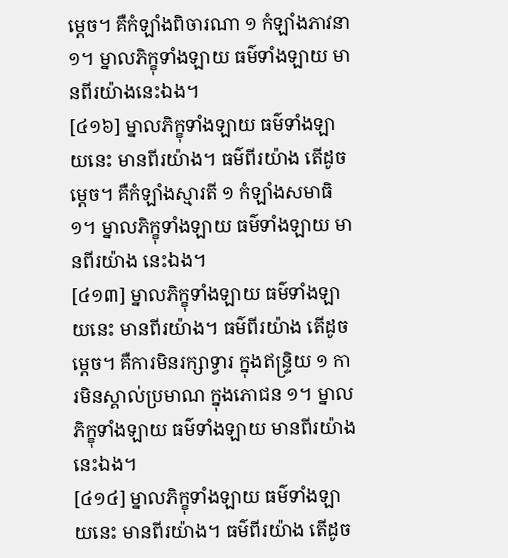ម្តេច។ គឺកំឡាំងពិចារណា ១ កំឡាំងភាវនា ១។ ម្នាលភិក្ខុទាំងឡាយ ធម៌ទាំងឡាយ មានពីរយ៉ាងនេះឯង។
[៤១៦] ម្នាលភិក្ខុទាំងឡាយ ធម៌ទាំងឡាយនេះ មានពីរយ៉ាង។ ធម៌ពីរយ៉ាង តើដូចម្តេច។ គឺកំឡាំងស្មារតី ១ កំឡាំងសមាធិ ១។ ម្នាលភិក្ខុទាំងឡាយ ធម៌ទាំងឡាយ មានពីរយ៉ាង នេះឯង។
[៤១៣] ម្នាលភិក្ខុទាំងឡាយ ធម៌ទាំងឡាយនេះ មានពីរយ៉ាង។ ធម៌ពីរយ៉ាង តើដូចម្តេច។ គឺការមិនរក្សាទ្វារ ក្នុងឥន្ទ្រិយ ១ ការមិនស្គាល់ប្រមាណ ក្នុងភោជន ១។ ម្នាលភិក្ខុទាំងឡាយ ធម៌ទាំងឡាយ មានពីរយ៉ាងនេះឯង។
[៤១៤] ម្នាលភិក្ខុទាំងឡាយ ធម៌ទាំងឡាយនេះ មានពីរយ៉ាង។ ធម៌ពីរយ៉ាង តើដូច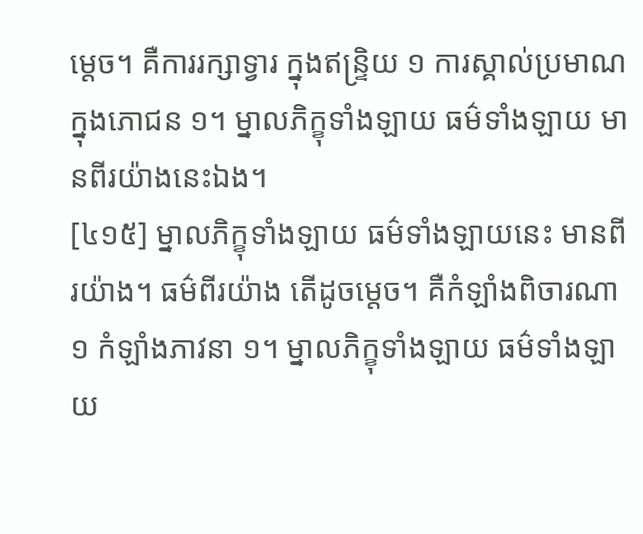ម្តេច។ គឺការរក្សាទ្វារ ក្នុងឥន្រ្ទិយ ១ ការស្គាល់ប្រមាណ ក្នុងភោជន ១។ ម្នាលភិក្ខុទាំងឡាយ ធម៌ទាំងឡាយ មានពីរយ៉ាងនេះឯង។
[៤១៥] ម្នាលភិក្ខុទាំងឡាយ ធម៌ទាំងឡាយនេះ មានពីរយ៉ាង។ ធម៌ពីរយ៉ាង តើដូចម្តេច។ គឺកំឡាំងពិចារណា ១ កំឡាំងភាវនា ១។ ម្នាលភិក្ខុទាំងឡាយ ធម៌ទាំងឡាយ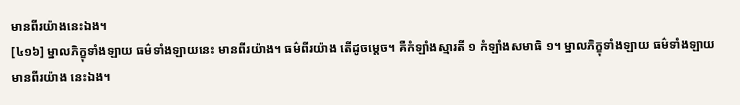មានពីរយ៉ាងនេះឯង។
[៤១៦] ម្នាលភិក្ខុទាំងឡាយ ធម៌ទាំងឡាយនេះ មានពីរយ៉ាង។ ធម៌ពីរយ៉ាង តើដូចម្តេច។ គឺកំឡាំងស្មារតី ១ កំឡាំងសមាធិ ១។ ម្នាលភិក្ខុទាំងឡាយ ធម៌ទាំងឡាយ មានពីរយ៉ាង នេះឯង។